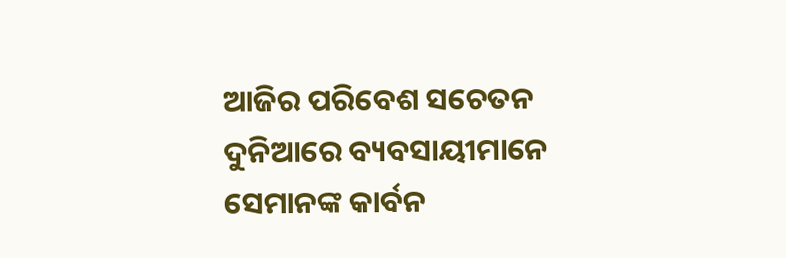ଆଜିର ପରିବେଶ ସଚେତନ ଦୁନିଆରେ ବ୍ୟବସାୟୀମାନେ ସେମାନଙ୍କ କାର୍ବନ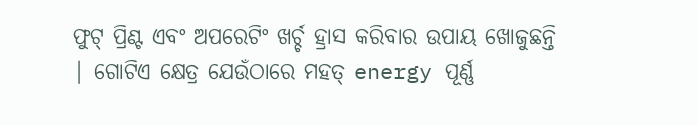ଫୁଟ୍ ପ୍ରିଣ୍ଟ ଏବଂ ଅପରେଟିଂ ଖର୍ଚ୍ଚ ହ୍ରାସ କରିବାର ଉପାୟ ଖୋଜୁଛନ୍ତି | ଗୋଟିଏ କ୍ଷେତ୍ର ଯେଉଁଠାରେ ମହତ୍ energy ପୂର୍ଣ୍ଣ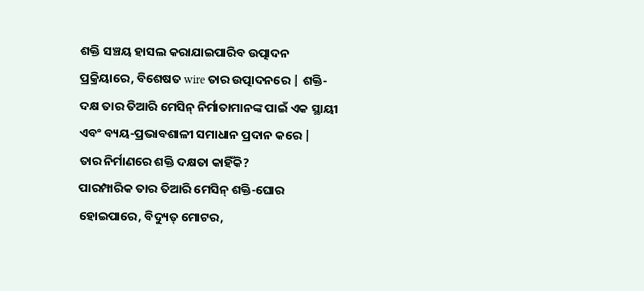ଶକ୍ତି ସଞ୍ଚୟ ହାସଲ କରାଯାଇପାରିବ ଉତ୍ପାଦନ ପ୍ରକ୍ରିୟାରେ, ବିଶେଷତ wire ତାର ଉତ୍ପାଦନରେ | ଶକ୍ତି-ଦକ୍ଷ ତାର ତିଆରି ମେସିନ୍ ନିର୍ମାତାମାନଙ୍କ ପାଇଁ ଏକ ସ୍ଥାୟୀ ଏବଂ ବ୍ୟୟ-ପ୍ରଭାବଶାଳୀ ସମାଧାନ ପ୍ରଦାନ କରେ |
ତାର ନିର୍ମାଣରେ ଶକ୍ତି ଦକ୍ଷତା କାହିଁକି?
ପାରମ୍ପାରିକ ତାର ତିଆରି ମେସିନ୍ ଶକ୍ତି-ଘୋର ହୋଇପାରେ, ବିଦ୍ୟୁତ୍ ମୋଟର,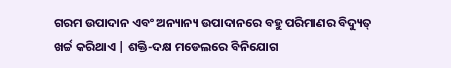ଗରମ ଉପାଦାନ ଏବଂ ଅନ୍ୟାନ୍ୟ ଉପାଦାନରେ ବହୁ ପରିମାଣର ବିଦ୍ୟୁତ୍ ଖର୍ଚ୍ଚ କରିଥାଏ | ଶକ୍ତି-ଦକ୍ଷ ମଡେଲରେ ବିନିଯୋଗ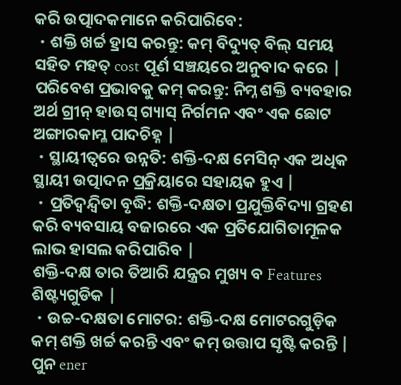କରି ଉତ୍ପାଦକମାନେ କରିପାରିବେ:
・ଶକ୍ତି ଖର୍ଚ୍ଚ ହ୍ରାସ କରନ୍ତୁ: କମ୍ ବିଦ୍ୟୁତ୍ ବିଲ୍ ସମୟ ସହିତ ମହତ୍ cost ପୂର୍ଣ ସଞ୍ଚୟରେ ଅନୁବାଦ କରେ |
ପରିବେଶ ପ୍ରଭାବକୁ କମ୍ କରନ୍ତୁ: ନିମ୍ନ ଶକ୍ତି ବ୍ୟବହାର ଅର୍ଥ ଗ୍ରୀନ୍ ହାଉସ୍ ଗ୍ୟାସ୍ ନିର୍ଗମନ ଏବଂ ଏକ ଛୋଟ ଅଙ୍ଗାରକାମ୍ଳ ପାଦଚିହ୍ନ |
・ସ୍ଥାୟୀତ୍ୱରେ ଉନ୍ନତି: ଶକ୍ତି-ଦକ୍ଷ ମେସିନ୍ ଏକ ଅଧିକ ସ୍ଥାୟୀ ଉତ୍ପାଦନ ପ୍ରକ୍ରିୟାରେ ସହାୟକ ହୁଏ |
・ପ୍ରତିଦ୍ୱନ୍ଦ୍ୱିତା ବୃଦ୍ଧି: ଶକ୍ତି-ଦକ୍ଷତା ପ୍ରଯୁକ୍ତିବିଦ୍ୟା ଗ୍ରହଣ କରି ବ୍ୟବସାୟ ବଜାରରେ ଏକ ପ୍ରତିଯୋଗିତାମୂଳକ ଲାଭ ହାସଲ କରିପାରିବ |
ଶକ୍ତି-ଦକ୍ଷ ତାର ତିଆରି ଯନ୍ତ୍ରର ମୁଖ୍ୟ ବ Features ଶିଷ୍ଟ୍ୟଗୁଡିକ |
・ଉଚ୍ଚ-ଦକ୍ଷତା ମୋଟର: ଶକ୍ତି-ଦକ୍ଷ ମୋଟରଗୁଡ଼ିକ କମ୍ ଶକ୍ତି ଖର୍ଚ୍ଚ କରନ୍ତି ଏବଂ କମ୍ ଉତ୍ତାପ ସୃଷ୍ଟି କରନ୍ତି |
ପୁନ ener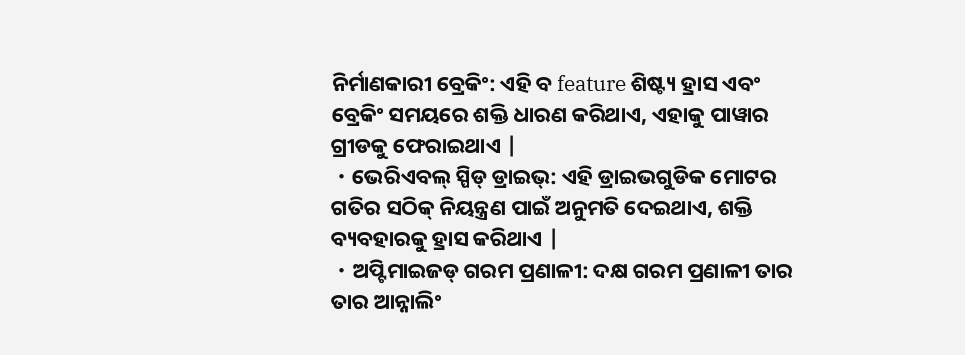ନିର୍ମାଣକାରୀ ବ୍ରେକିଂ: ଏହି ବ feature ଶିଷ୍ଟ୍ୟ ହ୍ରାସ ଏବଂ ବ୍ରେକିଂ ସମୟରେ ଶକ୍ତି ଧାରଣ କରିଥାଏ, ଏହାକୁ ପାୱାର ଗ୍ରୀଡକୁ ଫେରାଇଥାଏ |
・ଭେରିଏବଲ୍ ସ୍ପିଡ୍ ଡ୍ରାଇଭ୍: ଏହି ଡ୍ରାଇଭଗୁଡିକ ମୋଟର ଗତିର ସଠିକ୍ ନିୟନ୍ତ୍ରଣ ପାଇଁ ଅନୁମତି ଦେଇଥାଏ, ଶକ୍ତି ବ୍ୟବହାରକୁ ହ୍ରାସ କରିଥାଏ |
・ଅପ୍ଟିମାଇଜଡ୍ ଗରମ ପ୍ରଣାଳୀ: ଦକ୍ଷ ଗରମ ପ୍ରଣାଳୀ ତାର ତାର ଆନ୍ନାଲିଂ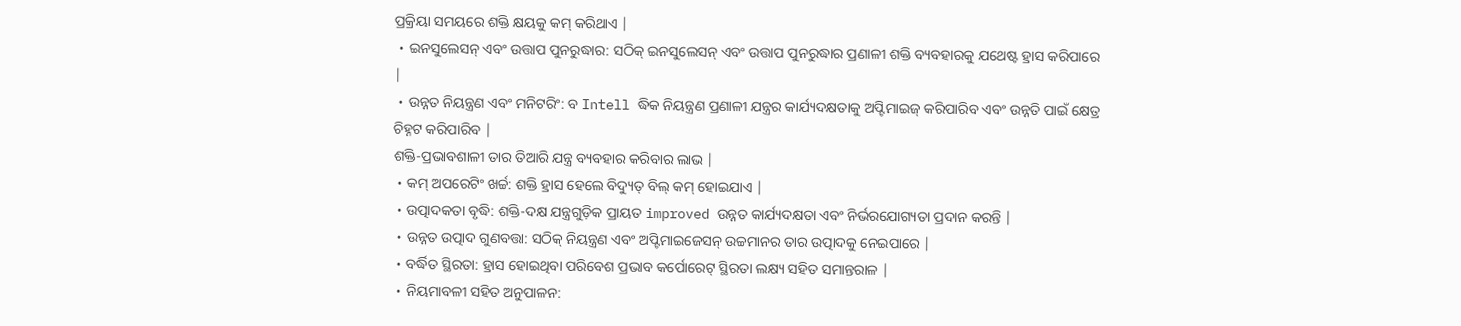ପ୍ରକ୍ରିୟା ସମୟରେ ଶକ୍ତି କ୍ଷୟକୁ କମ୍ କରିଥାଏ |
・ଇନସୁଲେସନ୍ ଏବଂ ଉତ୍ତାପ ପୁନରୁଦ୍ଧାର: ସଠିକ୍ ଇନସୁଲେସନ୍ ଏବଂ ଉତ୍ତାପ ପୁନରୁଦ୍ଧାର ପ୍ରଣାଳୀ ଶକ୍ତି ବ୍ୟବହାରକୁ ଯଥେଷ୍ଟ ହ୍ରାସ କରିପାରେ |
・ଉନ୍ନତ ନିୟନ୍ତ୍ରଣ ଏବଂ ମନିଟରିଂ: ବ Intell ଦ୍ଧିକ ନିୟନ୍ତ୍ରଣ ପ୍ରଣାଳୀ ଯନ୍ତ୍ରର କାର୍ଯ୍ୟଦକ୍ଷତାକୁ ଅପ୍ଟିମାଇଜ୍ କରିପାରିବ ଏବଂ ଉନ୍ନତି ପାଇଁ କ୍ଷେତ୍ର ଚିହ୍ନଟ କରିପାରିବ |
ଶକ୍ତି-ପ୍ରଭାବଶାଳୀ ତାର ତିଆରି ଯନ୍ତ୍ର ବ୍ୟବହାର କରିବାର ଲାଭ |
・କମ୍ ଅପରେଟିଂ ଖର୍ଚ୍ଚ: ଶକ୍ତି ହ୍ରାସ ହେଲେ ବିଦ୍ୟୁତ୍ ବିଲ୍ କମ୍ ହୋଇଯାଏ |
・ଉତ୍ପାଦକତା ବୃଦ୍ଧି: ଶକ୍ତି-ଦକ୍ଷ ଯନ୍ତ୍ରଗୁଡ଼ିକ ପ୍ରାୟତ improved ଉନ୍ନତ କାର୍ଯ୍ୟଦକ୍ଷତା ଏବଂ ନିର୍ଭରଯୋଗ୍ୟତା ପ୍ରଦାନ କରନ୍ତି |
・ଉନ୍ନତ ଉତ୍ପାଦ ଗୁଣବତ୍ତା: ସଠିକ୍ ନିୟନ୍ତ୍ରଣ ଏବଂ ଅପ୍ଟିମାଇଜେସନ୍ ଉଚ୍ଚମାନର ତାର ଉତ୍ପାଦକୁ ନେଇପାରେ |
・ବର୍ଦ୍ଧିତ ସ୍ଥିରତା: ହ୍ରାସ ହୋଇଥିବା ପରିବେଶ ପ୍ରଭାବ କର୍ପୋରେଟ୍ ସ୍ଥିରତା ଲକ୍ଷ୍ୟ ସହିତ ସମାନ୍ତରାଳ |
・ନିୟମାବଳୀ ସହିତ ଅନୁପାଳନ: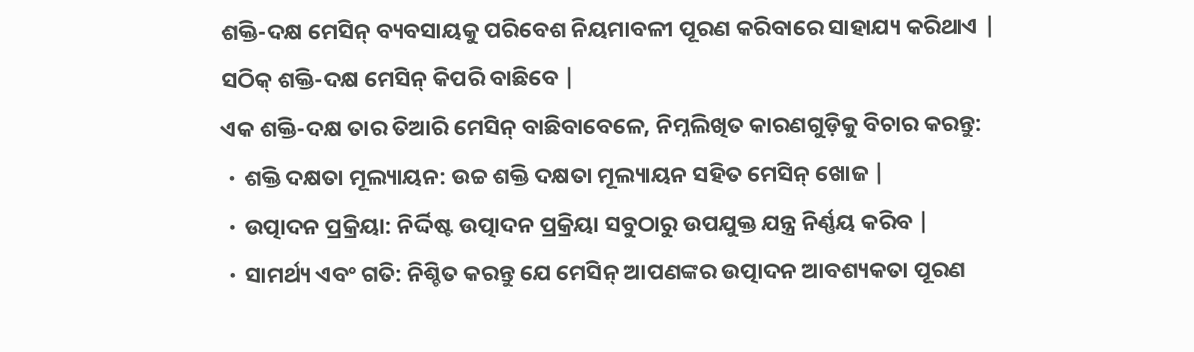ଶକ୍ତି-ଦକ୍ଷ ମେସିନ୍ ବ୍ୟବସାୟକୁ ପରିବେଶ ନିୟମାବଳୀ ପୂରଣ କରିବାରେ ସାହାଯ୍ୟ କରିଥାଏ |
ସଠିକ୍ ଶକ୍ତି-ଦକ୍ଷ ମେସିନ୍ କିପରି ବାଛିବେ |
ଏକ ଶକ୍ତି-ଦକ୍ଷ ତାର ତିଆରି ମେସିନ୍ ବାଛିବାବେଳେ, ନିମ୍ନଲିଖିତ କାରଣଗୁଡ଼ିକୁ ବିଚାର କରନ୍ତୁ:
・ଶକ୍ତି ଦକ୍ଷତା ମୂଲ୍ୟାୟନ: ଉଚ୍ଚ ଶକ୍ତି ଦକ୍ଷତା ମୂଲ୍ୟାୟନ ସହିତ ମେସିନ୍ ଖୋଜ |
・ଉତ୍ପାଦନ ପ୍ରକ୍ରିୟା: ନିର୍ଦ୍ଦିଷ୍ଟ ଉତ୍ପାଦନ ପ୍ରକ୍ରିୟା ସବୁଠାରୁ ଉପଯୁକ୍ତ ଯନ୍ତ୍ର ନିର୍ଣ୍ଣୟ କରିବ |
・ସାମର୍ଥ୍ୟ ଏବଂ ଗତି: ନିଶ୍ଚିତ କରନ୍ତୁ ଯେ ମେସିନ୍ ଆପଣଙ୍କର ଉତ୍ପାଦନ ଆବଶ୍ୟକତା ପୂରଣ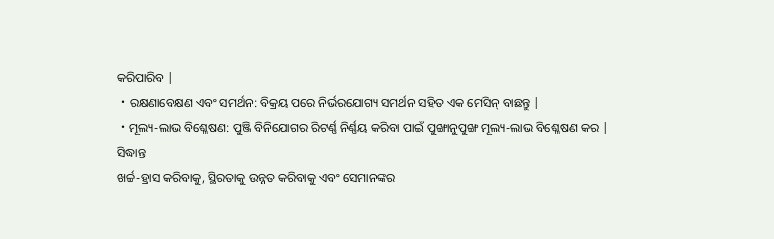କରିପାରିବ |
・ରକ୍ଷଣାବେକ୍ଷଣ ଏବଂ ସମର୍ଥନ: ବିକ୍ରୟ ପରେ ନିର୍ଭରଯୋଗ୍ୟ ସମର୍ଥନ ସହିତ ଏକ ମେସିନ୍ ବାଛନ୍ତୁ |
・ମୂଲ୍ୟ-ଲାଭ ବିଶ୍ଳେଷଣ: ପୁଞ୍ଜି ବିନିଯୋଗର ରିଟର୍ଣ୍ଣ ନିର୍ଣ୍ଣୟ କରିବା ପାଇଁ ପୁଙ୍ଖାନୁପୁଙ୍ଖ ମୂଲ୍ୟ-ଲାଭ ବିଶ୍ଳେଷଣ କର |
ସିଦ୍ଧାନ୍ତ
ଖର୍ଚ୍ଚ-ହ୍ରାସ କରିବାକୁ, ସ୍ଥିରତାକୁ ଉନ୍ନତ କରିବାକୁ ଏବଂ ସେମାନଙ୍କର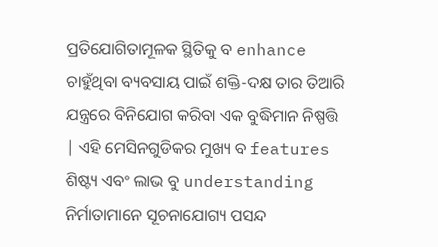ପ୍ରତିଯୋଗିତାମୂଳକ ସ୍ଥିତିକୁ ବ enhance ଚାହୁଁଥିବା ବ୍ୟବସାୟ ପାଇଁ ଶକ୍ତି-ଦକ୍ଷ ତାର ତିଆରି ଯନ୍ତ୍ରରେ ବିନିଯୋଗ କରିବା ଏକ ବୁଦ୍ଧିମାନ ନିଷ୍ପତ୍ତି | ଏହି ମେସିନଗୁଡିକର ମୁଖ୍ୟ ବ features ଶିଷ୍ଟ୍ୟ ଏବଂ ଲାଭ ବୁ understanding ନିର୍ମାତାମାନେ ସୂଚନାଯୋଗ୍ୟ ପସନ୍ଦ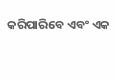କରିପାରିବେ ଏବଂ ଏକ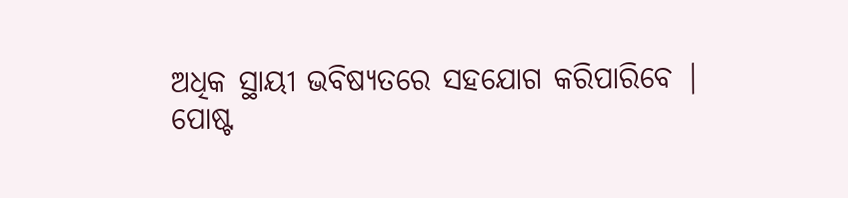ଅଧିକ ସ୍ଥାୟୀ ଭବିଷ୍ୟତରେ ସହଯୋଗ କରିପାରିବେ |
ପୋଷ୍ଟ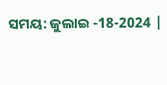ସମୟ: ଜୁଲାଇ -18-2024 |